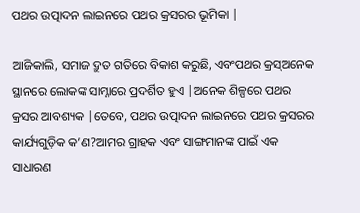ପଥର ଉତ୍ପାଦନ ଲାଇନରେ ପଥର କ୍ରସରର ଭୂମିକା |

ଆଜିକାଲି, ସମାଜ ଦ୍ରୁତ ଗତିରେ ବିକାଶ କରୁଛି, ଏବଂପଥର କ୍ରସ୍ଅନେକ ସ୍ଥାନରେ ଲୋକଙ୍କ ସାମ୍ନାରେ ପ୍ରଦର୍ଶିତ ହୁଏ |ଅନେକ ଶିଳ୍ପରେ ପଥର କ୍ରସର ଆବଶ୍ୟକ |ତେବେ, ପଥର ଉତ୍ପାଦନ ଲାଇନରେ ପଥର କ୍ରସରର କାର୍ଯ୍ୟଗୁଡ଼ିକ କ’ଣ?ଆମର ଗ୍ରାହକ ଏବଂ ସାଙ୍ଗମାନଙ୍କ ପାଇଁ ଏକ ସାଧାରଣ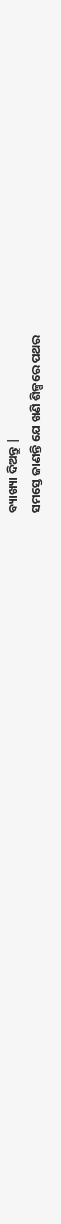ବ୍ୟାଖ୍ୟା ଦିଅନ୍ତୁ |
ସମସ୍ତେ ଜାଣନ୍ତି ଯେ ଖଣି ଶିଳ୍ପରେ ପଥର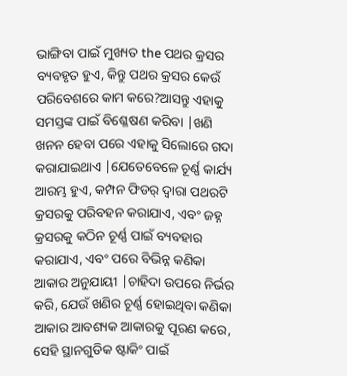ଭାଙ୍ଗିବା ପାଇଁ ମୁଖ୍ୟତ the ପଥର କ୍ରସର ବ୍ୟବହୃତ ହୁଏ, କିନ୍ତୁ ପଥର କ୍ରସର କେଉଁ ପରିବେଶରେ କାମ କରେ?ଆସନ୍ତୁ ଏହାକୁ ସମସ୍ତଙ୍କ ପାଇଁ ବିଶ୍ଳେଷଣ କରିବା |ଖଣି ଖନନ ହେବା ପରେ ଏହାକୁ ସିଲୋରେ ଗଦା କରାଯାଇଥାଏ |ଯେତେବେଳେ ଚୂର୍ଣ୍ଣ କାର୍ଯ୍ୟ ଆରମ୍ଭ ହୁଏ, କମ୍ପନ ଫିଡର୍ ଦ୍ୱାରା ପଥରଟି କ୍ରସରକୁ ପରିବହନ କରାଯାଏ, ଏବଂ ଜହ୍ନ କ୍ରସରକୁ କଠିନ ଚୂର୍ଣ୍ଣ ପାଇଁ ବ୍ୟବହାର କରାଯାଏ, ଏବଂ ପରେ ବିଭିନ୍ନ କଣିକା ଆକାର ଅନୁଯାୟୀ |ଚାହିଦା ଉପରେ ନିର୍ଭର କରି, ଯେଉଁ ଖଣିର ଚୂର୍ଣ୍ଣ ହୋଇଥିବା କଣିକା ଆକାର ଆବଶ୍ୟକ ଆକାରକୁ ପୂରଣ କରେ, ସେହି ସ୍ଥାନଗୁଡିକ ଷ୍ଟାକିଂ ପାଇଁ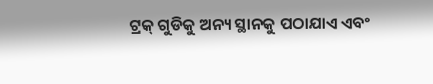ଟ୍ରକ୍ ଗୁଡିକୁ ଅନ୍ୟ ସ୍ଥାନକୁ ପଠାଯାଏ ଏବଂ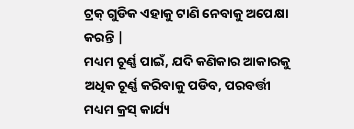ଟ୍ରକ୍ ଗୁଡିକ ଏହାକୁ ଟାଣି ନେବାକୁ ଅପେକ୍ଷା କରନ୍ତି |
ମଧ୍ୟମ ଚୂର୍ଣ୍ଣ ପାଇଁ, ଯଦି କଣିକାର ଆକାରକୁ ଅଧିକ ଚୂର୍ଣ୍ଣ କରିବାକୁ ପଡିବ, ପରବର୍ତ୍ତୀ ମଧ୍ୟମ କ୍ରସ୍ କାର୍ଯ୍ୟ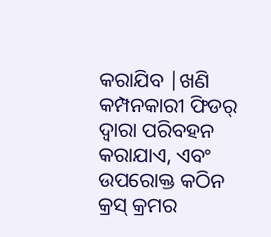କରାଯିବ |ଖଣି କମ୍ପନକାରୀ ଫିଡର୍ ଦ୍ୱାରା ପରିବହନ କରାଯାଏ, ଏବଂ ଉପରୋକ୍ତ କଠିନ କ୍ରସ୍ କ୍ରମର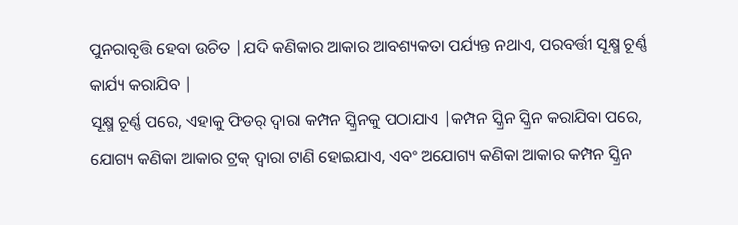ପୁନରାବୃତ୍ତି ହେବା ଉଚିତ |ଯଦି କଣିକାର ଆକାର ଆବଶ୍ୟକତା ପର୍ଯ୍ୟନ୍ତ ନଥାଏ, ପରବର୍ତ୍ତୀ ସୂକ୍ଷ୍ମ ଚୂର୍ଣ୍ଣ କାର୍ଯ୍ୟ କରାଯିବ |
ସୂକ୍ଷ୍ମ ଚୂର୍ଣ୍ଣ ପରେ, ଏହାକୁ ଫିଡର୍ ଦ୍ୱାରା କମ୍ପନ ସ୍କ୍ରିନକୁ ପଠାଯାଏ |କମ୍ପନ ସ୍କ୍ରିନ ସ୍କ୍ରିନ କରାଯିବା ପରେ, ଯୋଗ୍ୟ କଣିକା ଆକାର ଟ୍ରକ୍ ଦ୍ୱାରା ଟାଣି ହୋଇଯାଏ, ଏବଂ ଅଯୋଗ୍ୟ କଣିକା ଆକାର କମ୍ପନ ସ୍କ୍ରିନ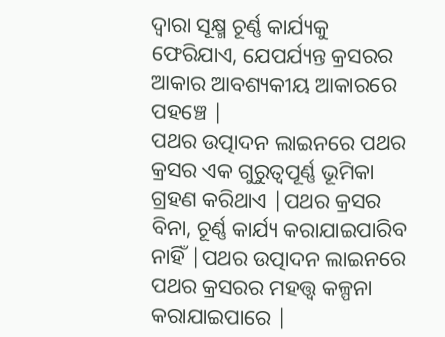ଦ୍ୱାରା ସୂକ୍ଷ୍ମ ଚୂର୍ଣ୍ଣ କାର୍ଯ୍ୟକୁ ଫେରିଯାଏ, ଯେପର୍ଯ୍ୟନ୍ତ କ୍ରସରର ଆକାର ଆବଶ୍ୟକୀୟ ଆକାରରେ ପହଞ୍ଚେ |
ପଥର ଉତ୍ପାଦନ ଲାଇନରେ ପଥର କ୍ରସର ଏକ ଗୁରୁତ୍ୱପୂର୍ଣ୍ଣ ଭୂମିକା ଗ୍ରହଣ କରିଥାଏ |ପଥର କ୍ରସର ବିନା, ଚୂର୍ଣ୍ଣ କାର୍ଯ୍ୟ କରାଯାଇପାରିବ ନାହିଁ |ପଥର ଉତ୍ପାଦନ ଲାଇନରେ ପଥର କ୍ରସରର ମହତ୍ତ୍ୱ କଳ୍ପନା କରାଯାଇପାରେ |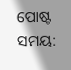ପୋଷ୍ଟ ସମୟ: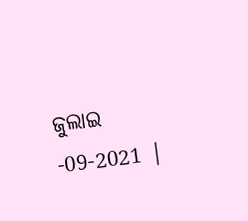ଜୁଲାଇ -09-2021 |